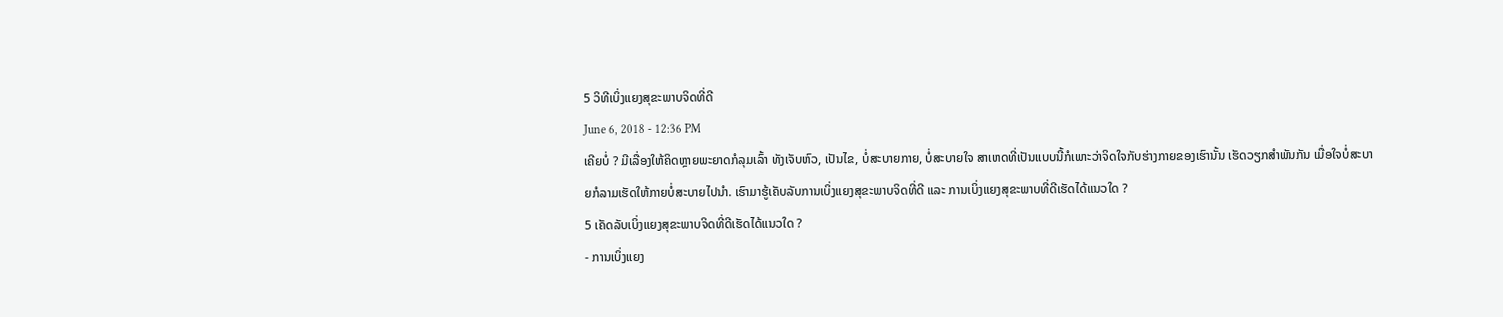5 ວິທີເບິ່ງແຍງສຸຂະພາບຈິດທີ່ດີ
June 6, 2018 - 12:36 PM
ເຄີຍບໍ່ ? ມີເລື່ອງໃຫ້ຄິດຫຼາຍພະຍາດກໍລຸມເລົ້າ ທັງເຈັບຫົວ, ເປັນໄຂ, ບໍ່ສະບາຍກາຍ, ບໍ່ສະບາຍໃຈ ສາເຫດທີ່ເປັນແບບນີ້ກໍເພາະວ່າຈິດໃຈກັບຮ່າງກາຍຂອງເຮົານັ້ນ ເຮັດວຽກສໍາພັນກັນ ເມື່ອໃຈບໍ່ສະບາຍກໍລາມເຮັດໃຫ້ກາຍບໍ່ສະບາຍໄປນຳ. ເຮົາມາຮູ້ເຄັບລັບການເບິ່ງແຍງສຸຂະພາບຈິດທີ່ດີ ແລະ ການເບິ່ງແຍງສຸຂະພາບທີ່ດີເຮັດໄດ້ແນວໃດ ?
5 ເຄັດລັບເບິ່ງແຍງສຸຂະພາບຈິດທີ່ດີເຮັດໄດ້ແນວໃດ ?
- ການເບິ່ງແຍງ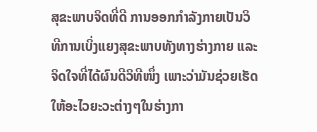ສຸຂະພາບຈິດທີ່ດີ ການອອກກໍາລັງກາຍເປັນວິທີການເບິ່ງແຍງສຸຂະພາບທັງທາງຮ່າງກາຍ ແລະ ຈິດໃຈທີ່ໄດ້ຜົນດີວິທີໜຶ່ງ ເພາະວ່າມັນຊ່ວຍເຮັດໃຫ້ອະໄວຍະວະຕ່າງໆໃນຮ່າງກາ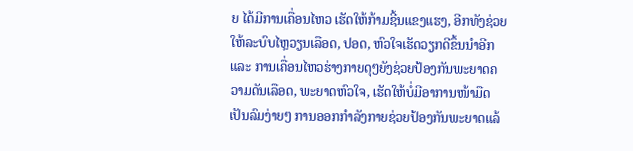ຍ ໄດ້ມີການເຄື່ອນໄຫວ ເຮັດໃຫ້ກ້າມຊີ້ນແຂງແຮງ, ອີກທັງຊ່ວຍໃຫ້ລະບົບໄຫຼວຽນເລືອດ, ປອດ, ຫົວໃຈເຮັດວຽກດີຂຶ້ນນຳອີກ ແລະ ການເຄື່ອນໄຫວຮ່າງກາຍດຸໆຍັງຊ່ວຍປ້ອງກັນພະຍາດຄວາມດັນເລືອດ, ພະຍາດຫົວໃຈ, ເຮັດໃຫ້ບໍ່ມີອາການໜ້າມືດເປັນລົມງ່າຍໆ ການອອກກໍາລັງກາຍຊ່ວຍປ້ອງກັນພະຍາດແລ້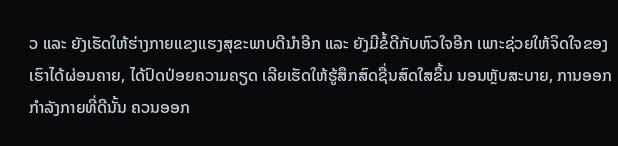ວ ແລະ ຍັງເຮັດໃຫ້ຮ່າງກາຍແຂງແຮງສຸຂະພາບດີນຳອີກ ແລະ ຍັງມີຂໍ້ດີກັບຫົວໃຈອີກ ເພາະຊ່ວຍໃຫ້ຈິດໃຈຂອງເຮົາໄດ້ຜ່ອນຄາຍ, ໄດ້ປົດປ່ອຍຄວາມຄຽດ ເລີຍເຮັດໃຫ້ຮູ້ສຶກສົດຊື່ນສົດໃສຂຶ້ນ ນອນຫຼັບສະບາຍ, ການອອກກໍາລັງກາຍທີ່ດີນັ້ນ ຄວນອອກ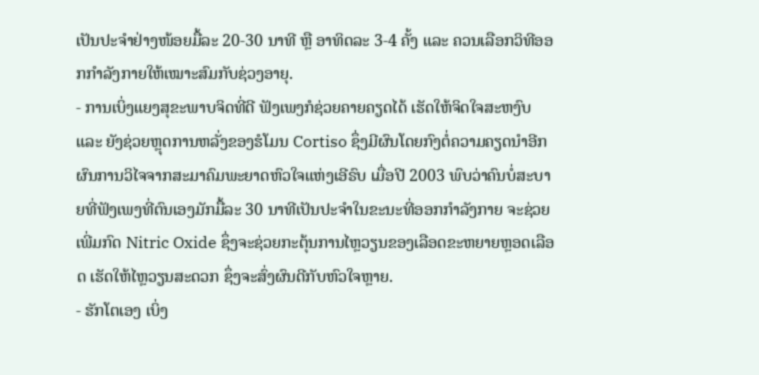ເປັນປະຈໍາຢ່າງໜ້ອຍມື້ລະ 20-30 ນາທີ ຫຼື ອາທິດລະ 3-4 ຄັ້ງ ແລະ ຄວນເລືອກວິທີອອກກໍາລັງກາຍໃຫ້ເໝາະສົມກັບຊ່ວງອາຍຸ.
- ການເບິ່ງແຍງສຸຂະພາບຈິດທີ່ດີ ຟັງເພງກໍຊ່ວຍຄາຍຄຽດໄດ້ ເຮັດໃຫ້ຈິດໃຈສະຫງົບ ແລະ ຍັງຊ່ວຍຫຼຸດການຫລັ່ງຂອງຮໍໂມນ Cortiso ຊຶ່ງມີຜົນໂດຍກົງຕໍ່ຄວາມຄຽດນຳອີກ ຜົນການວິໄຈຈາກສະມາຄົມພະຍາດຫົວໃຈແຫ່ງເອີຣົບ ເມື່ອປີ 2003 ພົບວ່າຄົນບໍ່ສະບາຍທີ່ຟັງເພງທີ່ຕົນເອງມັກມື້ລະ 30 ນາທີເປັນປະຈໍາໃນຂະນະທີ່ອອກກໍາລັງກາຍ ຈະຊ່ວຍເພີ່ມກົດ Nitric Oxide ຊຶ່ງຈະຊ່ວຍກະຕຸ້ນການໄຫຼວຽນຂອງເລືອດຂະຫຍາຍຫຼອດເລືອດ ເຮັດໃຫ້ໄຫຼວຽນສະດວກ ຊຶ່ງຈະສົ່ງຜົນດີກັບຫົວໃຈຫຼາຍ.
- ຮັກໂຕເອງ ເບິ່ງ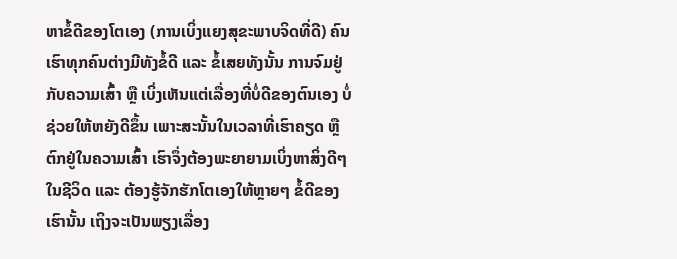ຫາຂໍ້ດີຂອງໂຕເອງ (ການເບິ່ງແຍງສຸຂະພາບຈິດທີ່ດີ) ຄົນເຮົາທຸກຄົນຕ່າງມີທັງຂໍ້ດີ ແລະ ຂໍ້ເສຍທັງນັ້ນ ການຈົມຢູ່ກັບຄວາມເສົ້າ ຫຼື ເບິ່ງເຫັນແຕ່ເລື່ອງທີ່ບໍ່ດີຂອງຕົນເອງ ບໍ່ຊ່ວຍໃຫ້ຫຍັງດີຂຶ້ນ ເພາະສະນັ້ນໃນເວລາທີ່ເຮົາຄຽດ ຫຼື ຕົກຢູ່ໃນຄວາມເສົ້າ ເຮົາຈຶ່ງຕ້ອງພະຍາຍາມເບິ່ງຫາສິ່ງດີໆໃນຊີວິດ ແລະ ຕ້ອງຮູ້ຈັກຮັກໂຕເອງໃຫ້ຫຼາຍໆ ຂໍ້ດີຂອງເຮົານັ້ນ ເຖິງຈະເປັນພຽງເລື່ອງ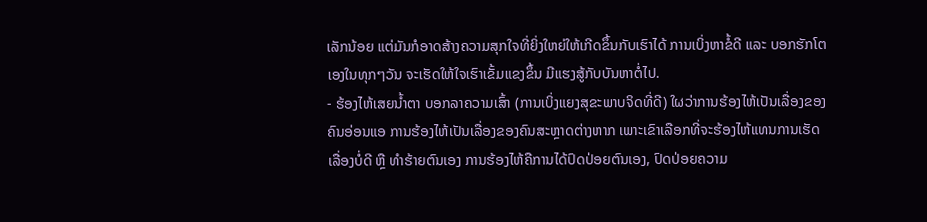ເລັກນ້ອຍ ແຕ່ມັນກໍອາດສ້າງຄວາມສຸກໃຈທີ່ຍິ່ງໃຫຍ່ໃຫ້ເກີດຂຶ້ນກັບເຮົາໄດ້ ການເບິ່ງຫາຂໍ້ດີ ແລະ ບອກຮັກໂຕເອງໃນທຸກໆວັນ ຈະເຮັດໃຫ້ໃຈເຮົາເຂັ້ມແຂງຂຶ້ນ ມີແຮງສູ້ກັບບັນຫາຕໍ່ໄປ.
- ຮ້ອງໄຫ້ເສຍນໍ້າຕາ ບອກລາຄວາມເສົ້າ (ການເບິ່ງແຍງສຸຂະພາບຈິດທີ່ດີ) ໃຜວ່າການຮ້ອງໄຫ້ເປັນເລື່ອງຂອງຄົນອ່ອນແອ ການຮ້ອງໄຫ້ເປັນເລື່ອງຂອງຄົນສະຫຼາດຕ່າງຫາກ ເພາະເຂົາເລືອກທີ່ຈະຮ້ອງໄຫ້ແທນການເຮັດເລື່ອງບໍ່ດີ ຫຼື ທໍາຮ້າຍຕົນເອງ ການຮ້ອງໄຫ້ຄືການໄດ້ປົດປ່ອຍຕົນເອງ, ປົດປ່ອຍຄວາມ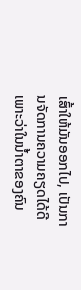ເສົ້າໃຫ້ມັນອອກໄປ, ເປັນການຈັດການຄວາມຄຽດໄດ້ດີ ເພາະວ່າໃນນໍ້າຕາຂອງຄົນ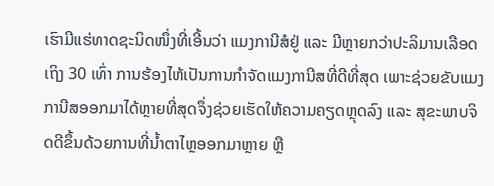ເຮົາມີແຮ່ທາດຊະນິດໜຶ່ງທີ່ເອີ້ນວ່າ ແມງການີສໍຢູ່ ແລະ ມີຫຼາຍກວ່າປະລິມານເລືອດເຖິງ 30 ເທົ່າ ການຮ້ອງໄຫ້ເປັນການກໍາຈັດແມງການີສທີ່ດີທີ່ສຸດ ເພາະຊ່ວຍຂັບແມງການີສອອກມາໄດ້ຫຼາຍທີ່ສຸດຈຶ່ງຊ່ວຍເຮັດໃຫ້ຄວາມຄຽດຫຼຸດລົງ ແລະ ສຸຂະພາບຈິດດີຂຶ້ນດ້ວຍການທີ່ນໍ້າຕາໄຫຼອອກມາຫຼາຍ ຫຼື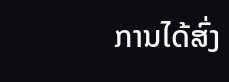ການໄດ້ສົ່ງ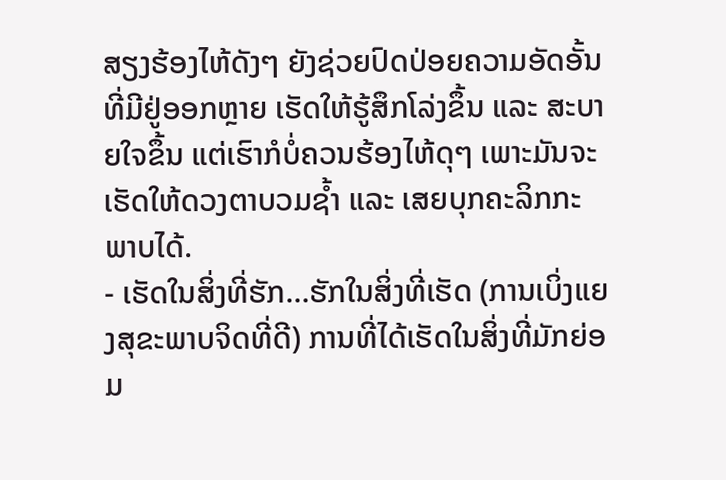ສຽງຮ້ອງໄຫ້ດັງໆ ຍັງຊ່ວຍປົດປ່ອຍຄວາມອັດອັ້ນທີ່ມີຢູ່ອອກຫຼາຍ ເຮັດໃຫ້ຮູ້ສຶກໂລ່ງຂຶ້ນ ແລະ ສະບາຍໃຈຂຶ້ນ ແຕ່ເຮົາກໍບໍ່ຄວນຮ້ອງໄຫ້ດຸໆ ເພາະມັນຈະເຮັດໃຫ້ດວງຕາບວມຊໍ້າ ແລະ ເສຍບຸກຄະລິກກະພາບໄດ້.
- ເຮັດໃນສິ່ງທີ່ຮັກ…ຮັກໃນສິ່ງທີ່ເຮັດ (ການເບິ່ງແຍງສຸຂະພາບຈິດທີ່ດີ) ການທີ່ໄດ້ເຮັດໃນສິ່ງທີ່ມັກຍ່ອມ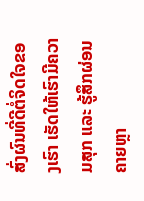ສົ່ງຜົນທີ່ດີຕໍ່ຈິດໃຈຂອງເຮົາ ເຮັດໃຫ້ເຮົາມີຄວາມສຸກ ແລະ ຮູ້ສຶກຜ່ອນຄາຍຫຼາ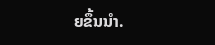ຍຂຶ້ນນຳ.